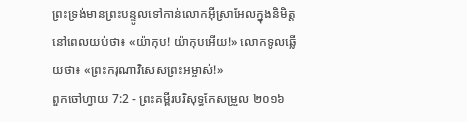ព្រះទ្រង់មានព្រះបន្ទូលទៅកាន់លោកអ៊ីស្រាអែលក្នុងនិមិត្តនៅពេលយប់ថា៖ «យ៉ាកុប! យ៉ាកុបអើយ!» លោកទូលឆ្លើយថា៖ «ព្រះករុណាវិសេសព្រះអម្ចាស់!»
ពួកចៅហ្វាយ 7:2 - ព្រះគម្ពីរបរិសុទ្ធកែសម្រួល ២០១៦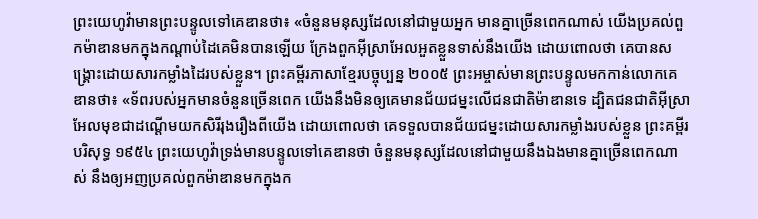ព្រះយេហូវ៉ាមានព្រះបន្ទូលទៅគេឌានថា៖ «ចំនួនមនុស្សដែលនៅជាមួយអ្នក មានគ្នាច្រើនពេកណាស់ យើងប្រគល់ពួកម៉ាឌានមកក្នុងកណ្ដាប់ដៃគេមិនបានឡើយ ក្រែងពួកអ៊ីស្រាអែលអួតខ្លួនទាស់នឹងយើង ដោយពោលថា គេបានសង្គ្រោះដោយសារកម្លាំងដៃរបស់ខ្លួន។ ព្រះគម្ពីរភាសាខ្មែរបច្ចុប្បន្ន ២០០៥ ព្រះអម្ចាស់មានព្រះបន្ទូលមកកាន់លោកគេឌានថា៖ «ទ័ពរបស់អ្នកមានចំនួនច្រើនពេក យើងនឹងមិនឲ្យគេមានជ័យជម្នះលើជនជាតិម៉ាឌានទេ ដ្បិតជនជាតិអ៊ីស្រាអែលមុខជាដណ្ដើមយកសិរីរុងរឿងពីយើង ដោយពោលថា គេទទួលបានជ័យជម្នះដោយសារកម្លាំងរបស់ខ្លួន ព្រះគម្ពីរបរិសុទ្ធ ១៩៥៤ ព្រះយេហូវ៉ាទ្រង់មានបន្ទូលទៅគេឌានថា ចំនួនមនុស្សដែលនៅជាមួយនឹងឯងមានគ្នាច្រើនពេកណាស់ នឹងឲ្យអញប្រគល់ពួកម៉ាឌានមកក្នុងក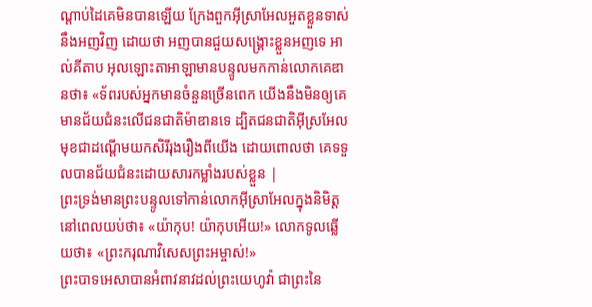ណ្តាប់ដៃគេមិនបានឡើយ ក្រែងពួកអ៊ីស្រាអែលអួតខ្លួនទាស់នឹងអញវិញ ដោយថា អញបានជួយសង្គ្រោះខ្លួនអញទេ អាល់គីតាប អុលឡោះតាអាឡាមានបន្ទូលមកកាន់លោកគេឌានថា៖ «ទ័ពរបស់អ្នកមានចំនួនច្រើនពេក យើងនឹងមិនឲ្យគេមានជ័យជំនះលើជនជាតិម៉ាឌានទេ ដ្បិតជនជាតិអ៊ីស្រអែល មុខជាដណ្តើមយកសិរីរុងរឿងពីយើង ដោយពោលថា គេទទួលបានជ័យជំនះដោយសារកម្លាំងរបស់ខ្លួន |
ព្រះទ្រង់មានព្រះបន្ទូលទៅកាន់លោកអ៊ីស្រាអែលក្នុងនិមិត្តនៅពេលយប់ថា៖ «យ៉ាកុប! យ៉ាកុបអើយ!» លោកទូលឆ្លើយថា៖ «ព្រះករុណាវិសេសព្រះអម្ចាស់!»
ព្រះបាទអេសាបានអំពាវនាវដល់ព្រះយេហូវ៉ា ជាព្រះនៃ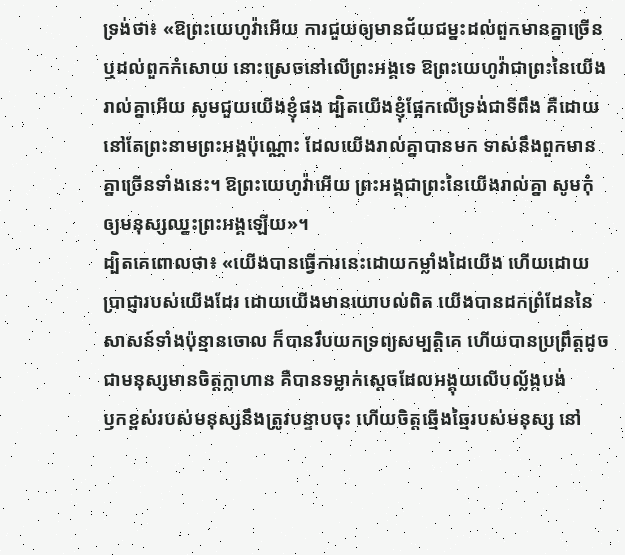ទ្រង់ថា៖ «ឱព្រះយេហូវ៉ាអើយ ការជួយឲ្យមានជ័យជម្នះដល់ពួកមានគ្នាច្រើន ឬដល់ពួកកំសោយ នោះស្រេចនៅលើព្រះអង្គទេ ឱព្រះយេហូវ៉ាជាព្រះនៃយើងរាល់គ្នាអើយ សូមជួយយើងខ្ញុំផង ដ្បិតយើងខ្ញុំផ្អែកលើទ្រង់ជាទីពឹង គឺដោយនៅតែព្រះនាមព្រះអង្គប៉ុណ្ណោះ ដែលយើងរាល់គ្នាបានមក ទាស់នឹងពួកមានគ្នាច្រើនទាំងនេះ។ ឱព្រះយេហូវ៉ាអើយ ព្រះអង្គជាព្រះនៃយើងរាល់គ្នា សូមកុំឲ្យមនុស្សឈ្នះព្រះអង្គឡើយ»។
ដ្បិតគេពោលថា៖ «យើងបានធ្វើការនេះដោយកម្លាំងដៃយើង ហើយដោយប្រាជ្ញារបស់យើងដែរ ដោយយើងមានយោបល់ពិត យើងបានដកព្រំដែននៃសាសន៍ទាំងប៉ុន្មានចោល ក៏បានរឹបយកទ្រព្យសម្បត្តិគេ ហើយបានប្រព្រឹត្តដូចជាមនុស្សមានចិត្តក្លាហាន គឺបានទម្លាក់ស្តេចដែលអង្គុយលើបល្ល័ង្កបង់
ឫកខ្ពស់របស់មនុស្សនឹងត្រូវបន្ទាបចុះ ហើយចិត្តឆ្មើងឆ្មៃរបស់មនុស្ស នៅ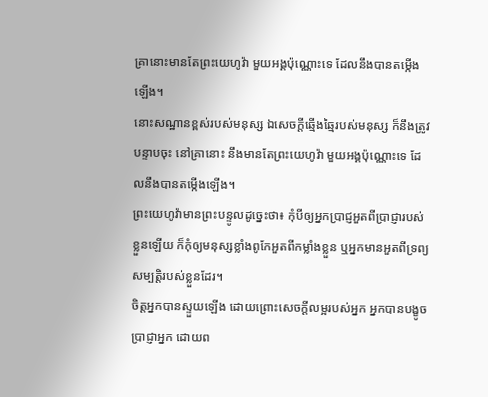គ្រានោះមានតែព្រះយេហូវ៉ា មួយអង្គប៉ុណ្ណោះទេ ដែលនឹងបានតម្កើងឡើង។
នោះសណ្ឋានខ្ពស់របស់មនុស្ស ឯសេចក្ដីឆ្មើងឆ្មៃរបស់មនុស្ស ក៏នឹងត្រូវបន្ទាបចុះ នៅគ្រានោះ នឹងមានតែព្រះយេហូវ៉ា មួយអង្គប៉ុណ្ណោះទេ ដែលនឹងបានតម្កើងឡើង។
ព្រះយេហូវ៉ាមានព្រះបន្ទូលដូច្នេះថា៖ កុំបីឲ្យអ្នកប្រាជ្ញអួតពីប្រាជ្ញារបស់ខ្លួនឡើយ ក៏កុំឲ្យមនុស្សខ្លាំងពូកែអួតពីកម្លាំងខ្លួន ឬអ្នកមានអួតពីទ្រព្យសម្បត្តិរបស់ខ្លួនដែរ។
ចិត្តអ្នកបានស្ទួយឡើង ដោយព្រោះសេចក្ដីលម្អរបស់អ្នក អ្នកបានបង្ខូចប្រាជ្ញាអ្នក ដោយព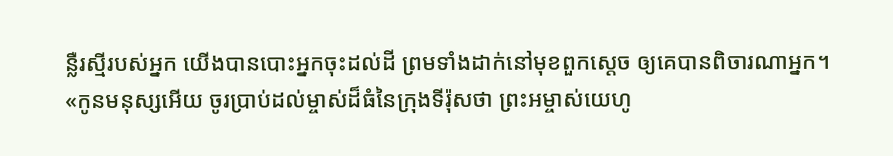ន្លឺរស្មីរបស់អ្នក យើងបានបោះអ្នកចុះដល់ដី ព្រមទាំងដាក់នៅមុខពួកស្តេច ឲ្យគេបានពិចារណាអ្នក។
«កូនមនុស្សអើយ ចូរប្រាប់ដល់ម្ចាស់ដ៏ធំនៃក្រុងទីរ៉ុសថា ព្រះអម្ចាស់យេហូ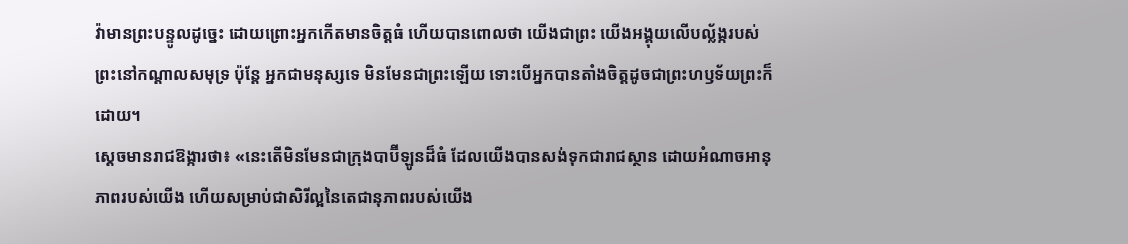វ៉ាមានព្រះបន្ទូលដូច្នេះ ដោយព្រោះអ្នកកើតមានចិត្តធំ ហើយបានពោលថា យើងជាព្រះ យើងអង្គុយលើបល្ល័ង្ករបស់ព្រះនៅកណ្ដាលសមុទ្រ ប៉ុន្តែ អ្នកជាមនុស្សទេ មិនមែនជាព្រះឡើយ ទោះបើអ្នកបានតាំងចិត្តដូចជាព្រះហឫទ័យព្រះក៏ដោយ។
ស្ដេចមានរាជឱង្ការថា៖ «នេះតើមិនមែនជាក្រុងបាប៊ីឡូនដ៏ធំ ដែលយើងបានសង់ទុកជារាជស្ថាន ដោយអំណាចអានុភាពរបស់យើង ហើយសម្រាប់ជាសិរីល្អនៃតេជានុភាពរបស់យើង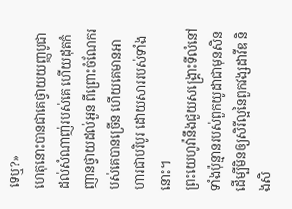ទេឬ?»
ហេតុនោះបានជាគេថ្វាយយញ្ញបូជា ដល់សំណាញ់របស់គេ ហើយដុតកំញានថ្វាយដល់អួន ពីព្រោះចំណែករបស់គេបានច្រើន ហើយគេមានអាហារជាបរិបូរ ដោយសាររបស់ទាំងនោះ។
ព្រះយេហូវ៉ានឹងជួយសង្គ្រោះទីលំនៅទាំងប៉ុន្មានរបស់ពួកយូដាជាមុនសិន ដើម្បីមិនឲ្យសិរីល្អនៃពួកវង្សដាវីឌ និងសិ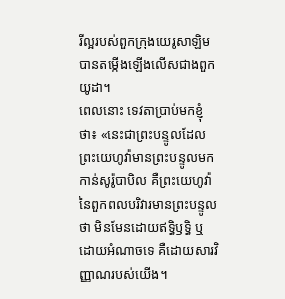រីល្អរបស់ពួកក្រុងយេរូសាឡិម បានតម្កើងឡើងលើសជាងពួកយូដា។
ពេលនោះ ទេវតាប្រាប់មកខ្ញុំថា៖ «នេះជាព្រះបន្ទូលដែលព្រះយេហូវ៉ាមានព្រះបន្ទូលមកកាន់សូរ៉ូបាបិល គឺព្រះយេហូវ៉ានៃពួកពលបរិវារមានព្រះបន្ទូលថា មិនមែនដោយឥទ្ធិឫទ្ធិ ឬដោយអំណាចទេ គឺដោយសារវិញ្ញាណរបស់យើង។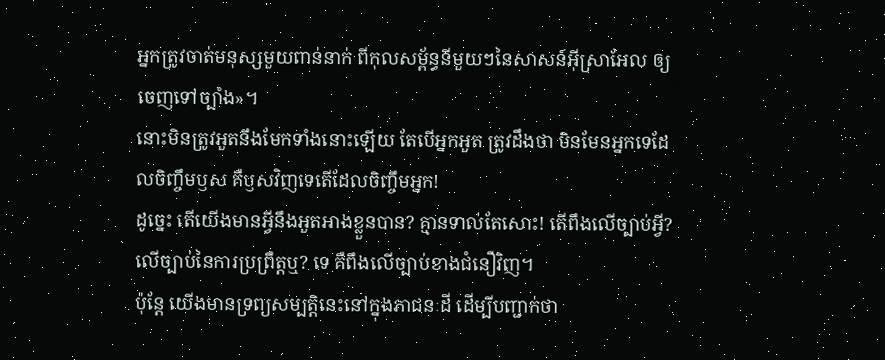អ្នកត្រូវចាត់មនុស្សមួយពាន់នាក់ ពីកុលសម្ព័ន្ធនីមួយៗនៃសាសន៍អ៊ីស្រាអែល ឲ្យចេញទៅច្បាំង»។
នោះមិនត្រូវអួតនឹងមែកទាំងនោះឡើយ តែបើអ្នកអួត ត្រូវដឹងថា មិនមែនអ្នកទេដែលចិញ្ចឹមឫស គឺឫសវិញទេតើដែលចិញ្ចឹមអ្នក!
ដូច្នេះ តើយើងមានអ្វីនឹងអួតអាងខ្លួនបាន? គ្មានទាល់តែសោះ! តើពឹងលើច្បាប់អ្វី? លើច្បាប់នៃការប្រព្រឹត្តឬ? ទេ គឺពឹងលើច្បាប់ខាងជំនឿវិញ។
ប៉ុន្ដែ យើងមានទ្រព្យសម្បត្តិនេះនៅក្នុងភាជនៈដី ដើម្បីបញ្ជាក់ថា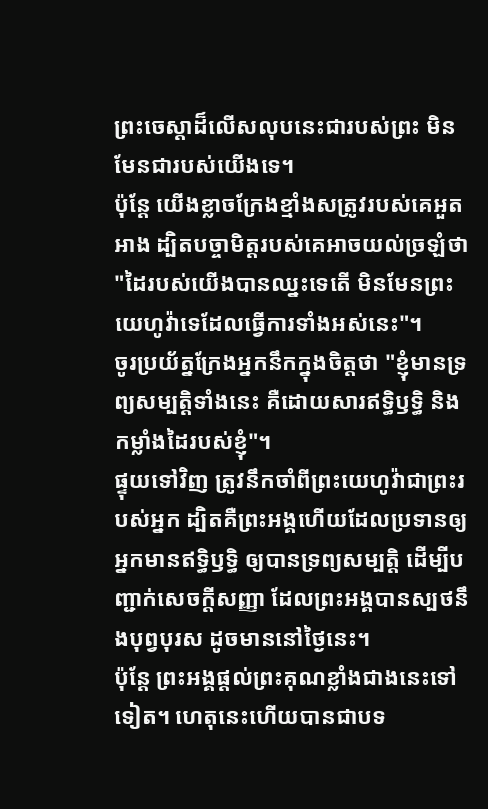ព្រះចេស្ដាដ៏លើសលុបនេះជារបស់ព្រះ មិនមែនជារបស់យើងទេ។
ប៉ុន្ដែ យើងខ្លាចក្រែងខ្មាំងសត្រូវរបស់គេអួតអាង ដ្បិតបច្ចាមិត្តរបស់គេអាចយល់ច្រឡំថា "ដៃរបស់យើងបានឈ្នះទេតើ មិនមែនព្រះយេហូវ៉ាទេដែលធ្វើការទាំងអស់នេះ"។
ចូរប្រយ័ត្នក្រែងអ្នកនឹកក្នុងចិត្តថា "ខ្ញុំមានទ្រព្យសម្បត្តិទាំងនេះ គឺដោយសារឥទ្ធិឫទ្ធិ និងកម្លាំងដៃរបស់ខ្ញុំ"។
ផ្ទុយទៅវិញ ត្រូវនឹកចាំពីព្រះយេហូវ៉ាជាព្រះរបស់អ្នក ដ្បិតគឺព្រះអង្គហើយដែលប្រទានឲ្យអ្នកមានឥទ្ធិឫទ្ធិ ឲ្យបានទ្រព្យសម្បត្តិ ដើម្បីបញ្ជាក់សេចក្ដីសញ្ញា ដែលព្រះអង្គបានស្បថនឹងបុព្វបុរស ដូចមាននៅថ្ងៃនេះ។
ប៉ុន្ដែ ព្រះអង្គផ្តល់ព្រះគុណខ្លាំងជាងនេះទៅទៀត។ ហេតុនេះហើយបានជាបទ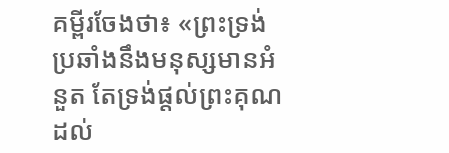គម្ពីរចែងថា៖ «ព្រះទ្រង់ប្រឆាំងនឹងមនុស្សមានអំនួត តែទ្រង់ផ្តល់ព្រះគុណដល់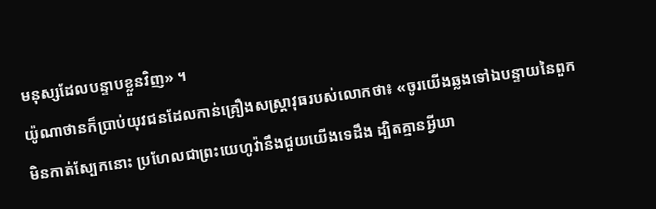មនុស្សដែលបន្ទាបខ្លួនវិញ» ។
យ៉ូណាថានក៏ប្រាប់យុវជនដែលកាន់គ្រឿងសស្ត្រាវុធរបស់លោកថា៖ «ចូរយើងឆ្លងទៅឯបន្ទាយនៃពួកមិនកាត់ស្បែកនោះ ប្រហែលជាព្រះយេហូវ៉ានឹងជួយយើងទេដឹង ដ្បិតគ្មានអ្វីឃា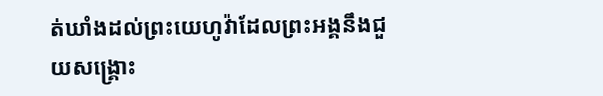ត់ឃាំងដល់ព្រះយេហូវ៉ាដែលព្រះអង្គនឹងជួយសង្គ្រោះ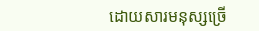ដោយសារមនុស្សច្រើ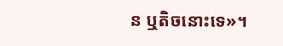ន ឬតិចនោះទេ»។